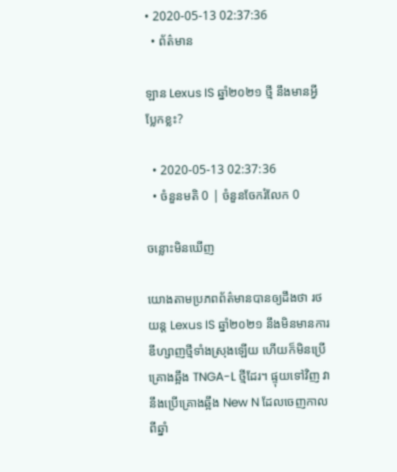• 2020-05-13 02:37:36
  • ព័ត៌មាន

ឡាន Lexus IS ឆ្នាំ២០២១ ថ្មី នឹងមានអ្វីប្លែកខ្លះ?

  • 2020-05-13 02:37:36
  • ចំនួនមតិ 0 | ចំនួនចែករំលែក 0

ចន្លោះមិនឃើញ

យោងតាមប្រភពព័ត៌មានបានឲ្យដឹងថា រថយន្ត Lexus IS ឆ្នាំ២០២១ នឹងមិនមានការឌីហ្សាញថ្មីទាំងស្រុងឡើយ ហើយក៏មិនប្រើគ្រោងឆ្អឹង TNGA-L ថ្មីដែរ។ ផ្ទុយទៅវិញ វានឹងប្រើគ្រោងឆ្អឹង New N ដែលចេញកាលពីឆ្នាំ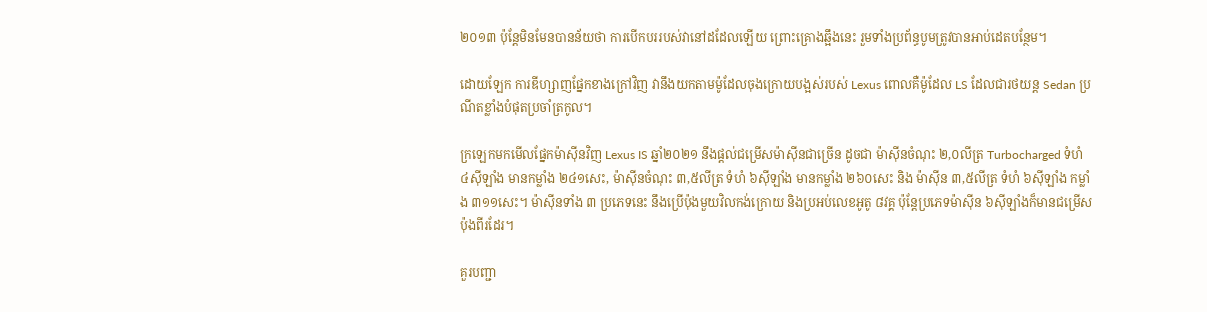២០១៣ ប៉ុន្តែមិនមែនបានន័យថា ការបើកបររបស់វានៅដដែលឡើយ ព្រោះគ្រោងឆ្អឹងនេះ រួមទាំងប្រព័ន្ធបូមត្រូវបានអាប់ដេតបន្ថែម។

ដោយឡែក ការឌីហ្សាញផ្នែកខាងក្រៅវិញ វានឹងយកតាមម៉ូដែលចុងក្រោយបង្អស់របស់ Lexus ពោលគឺម៉ូដែល LS ដែលជារថយន្ត Sedan ប្រណីតខ្លាំងបំផុតប្រចាំត្រកូល។

ក្រឡេកមកមើលផ្នែកម៉ាស៊ីនវិញ Lexus IS ឆ្នាំ២០២១ នឹងផ្តល់ជម្រើសម៉ាស៊ីនជាច្រើន ដូចជា ម៉ាស៊ីនចំណុះ ២,០លីត្រ Turbocharged ទំហំ ៤ស៊ីឡាំង មានកម្លាំង ២៤១សេះ, ម៉ាស៊ីនចំណុះ ៣,៥លីត្រ ទំហំ ៦ស៊ីឡាំង មានកម្លាំង ២៦០សេះ និង ម៉ាស៊ីន ៣,៥លីត្រ ទំហំ ៦ស៊ីឡាំង កម្លាំង ៣១១សេះ។ ម៉ាស៊ីនទាំង ៣ ប្រភេទនេះ នឹងប្រើប៉ុងមួយវិលកង់ក្រោយ និងប្រអប់លេខអូតូ ៨វគ្គ ប៉ុន្តែប្រភេទម៉ាស៊ីន ៦ស៊ីឡាំងក៏មានជម្រើសប៉ុងពីរដែរ។

គួរបញ្ជា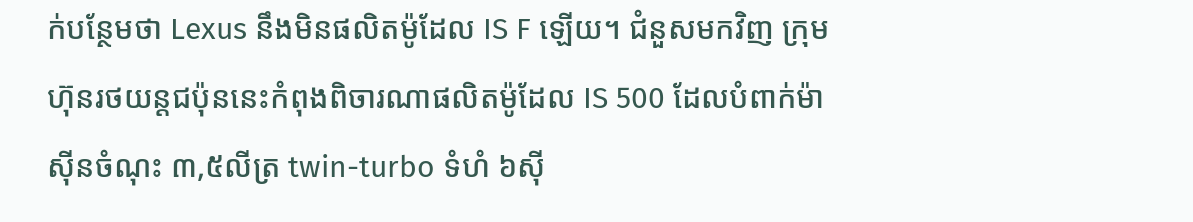ក់បន្ថែមថា Lexus នឹងមិនផលិតម៉ូដែល IS F ឡើយ។ ជំនួសមកវិញ ក្រុមហ៊ុនរថយន្តជប៉ុននេះកំពុងពិចារណាផលិតម៉ូដែល IS 500 ដែលបំពាក់ម៉ាស៊ីនចំណុះ ៣,៥លីត្រ twin-turbo ទំហំ ៦ស៊ី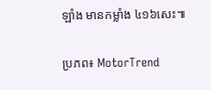ឡាំង មានកម្លាំង ៤១៦សេះ៕

ប្រភព៖ MotorTrend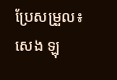ប្រែសម្រួល៖ សេង ឡុ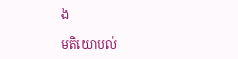ង

មតិយោបល់